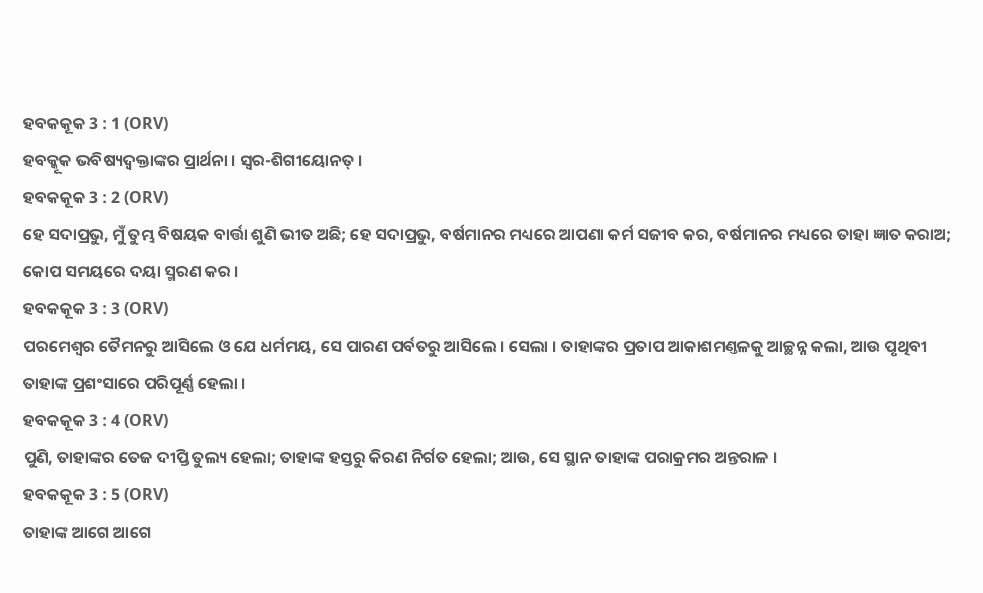ହବକକୂକ 3 : 1 (ORV)
ହବକ୍କୂକ ଭବିଷ୍ୟଦ୍ବକ୍ତାଙ୍କର ପ୍ରାର୍ଥନା । ସ୍ଵର-ଶିଗୀୟୋନତ୍ ।
ହବକକୂକ 3 : 2 (ORV)
ହେ ସଦାପ୍ରଭୁ, ମୁଁ ତୁମ୍ଭ ବିଷୟକ ବାର୍ତ୍ତା ଶୁଣି ଭୀତ ଅଛି; ହେ ସଦାପ୍ରଭୁ, ବର୍ଷମାନର ମଧ୍ୟରେ ଆପଣା କର୍ମ ସଜୀବ କର, ବର୍ଷମାନର ମଧ୍ୟରେ ତାହା ଜ୍ଞାତ କରାଅ; କୋପ ସମୟରେ ଦୟା ସ୍ମରଣ କର ।
ହବକକୂକ 3 : 3 (ORV)
ପରମେଶ୍ଵର ତୈମନରୁ ଆସିଲେ ଓ ଯେ ଧର୍ମମୟ, ସେ ପାରଣ ପର୍ବତରୁ ଆସିଲେ । ସେଲା । ତାହାଙ୍କର ପ୍ରତାପ ଆକାଶମଣ୍ତଳକୁ ଆଚ୍ଛନ୍ନ କଲା, ଆଉ ପୃଥିବୀ ତାହାଙ୍କ ପ୍ରଶଂସାରେ ପରିପୂର୍ଣ୍ଣ ହେଲା ।
ହବକକୂକ 3 : 4 (ORV)
ପୁଣି, ତାହାଙ୍କର ତେଜ ଦୀପ୍ତି ତୁଲ୍ୟ ହେଲା; ତାହାଙ୍କ ହସ୍ତରୁ କିରଣ ନିର୍ଗତ ହେଲା; ଆଉ, ସେ ସ୍ଥାନ ତାହାଙ୍କ ପରାକ୍ରମର ଅନ୍ତରାଳ ।
ହବକକୂକ 3 : 5 (ORV)
ତାହାଙ୍କ ଆଗେ ଆଗେ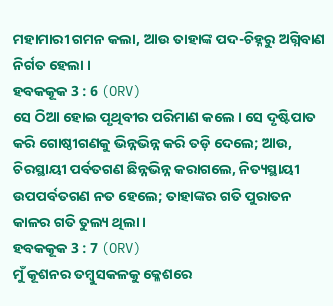ମହାମାରୀ ଗମନ କଲା, ଆଉ ତାହାଙ୍କ ପଦ-ଚିହ୍ନରୁ ଅଗ୍ନିବାଣ ନିର୍ଗତ ହେଲା ।
ହବକକୂକ 3 : 6 (ORV)
ସେ ଠିଆ ହୋଇ ପୃଥିବୀର ପରିମାଣ କଲେ । ସେ ଦୃଷ୍ଟିପାତ କରି ଗୋଷ୍ଠୀଗଣକୁ ଭିନ୍ନଭିନ୍ନ କରି ତଡ଼ି ଦେଲେ; ଆଉ, ଚିରସ୍ଥାୟୀ ପର୍ବତଗଣ ଛିନ୍ନଭିନ୍ନ କରାଗଲେ, ନିତ୍ୟସ୍ଥାୟୀ ଉପପର୍ବତଗଣ ନତ ହେଲେ; ତାହାଙ୍କର ଗତି ପୁରାତନ କାଳର ଗତି ତୁଲ୍ୟ ଥିଲା ।
ହବକକୂକ 3 : 7 (ORV)
ମୁଁ କୂଶନର ତମ୍ଵୁସକଳକୁ କ୍ଳେଶରେ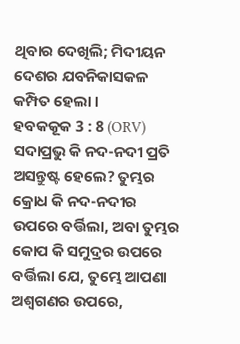ଥିବାର ଦେଖିଲି; ମିଦୀୟନ ଦେଶର ଯବନିକାସକଳ କମ୍ପିତ ହେଲା ।
ହବକକୂକ 3 : 8 (ORV)
ସଦାପ୍ରଭୁ କି ନଦ-ନଦୀ ପ୍ରତି ଅସନ୍ତୁଷ୍ଟ ହେଲେ? ତୁମ୍ଭର କ୍ରୋଧ କି ନଦ-ନଦୀର ଉପରେ ବର୍ତ୍ତିଲା, ଅବା ତୁମ୍ଭର କୋପ କି ସମୁଦ୍ରର ଉପରେ ବର୍ତ୍ତିଲା ଯେ, ତୁମ୍ଭେ ଆପଣା ଅଶ୍ଵଗଣର ଉପରେ,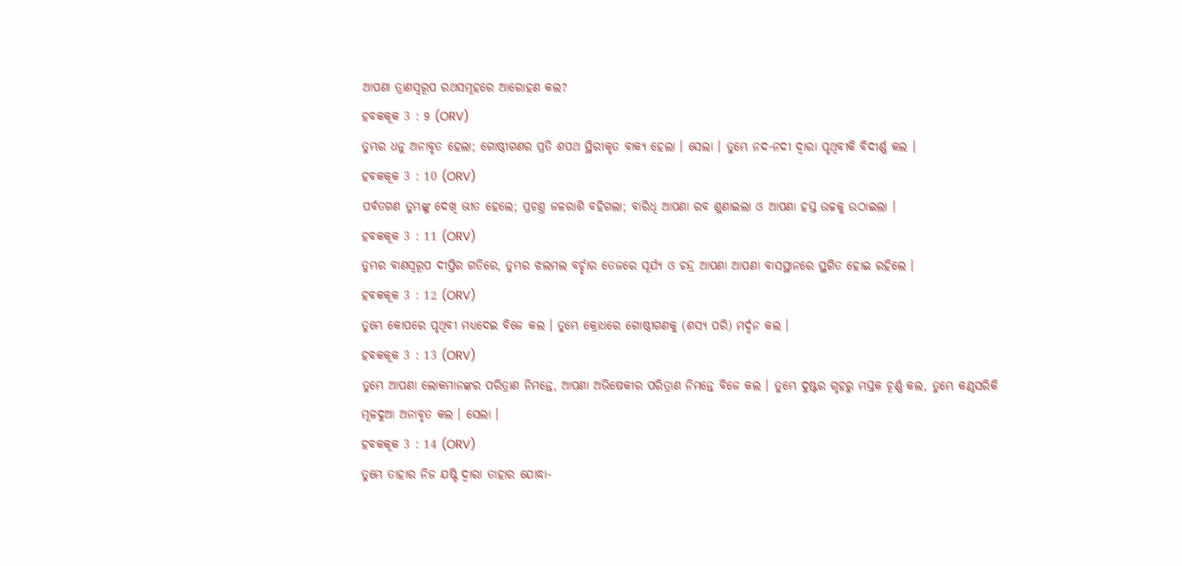ଆପଣା ତ୍ରାଣସ୍ଵରୂପ ରଥସମୂହରେ ଆରୋହଣ କଲ?
ହବକକୂକ 3 : 9 (ORV)
ତୁମ୍ଭର ଧନୁ ଅନାବୃତ ହେଲା; ଗୋଷ୍ଠୀଗଣର ପ୍ରତି ଶପଥ ସ୍ଥିରୀକୃତ ବାକ୍ୟ ହେଲା । ସେଲା । ତୁମ୍ଭେ ନଦ-ନଦୀ ଦ୍ଵାରା ପୃଥିବୀକି ବିଦୀର୍ଣ୍ଣ କଲ ।
ହବକକୂକ 3 : 10 (ORV)
ପର୍ବତଗଣ ତୁମ୍ଭଙ୍କୁ ଦେଖି ଭୀତ ହେଲେ; ପ୍ରଚଣ୍ତ ଜଳରାଶି ବହିଗଲା; ବାରିଧି ଆପଣା ରବ ଶୁଣାଇଲା ଓ ଆପଣା ହସ୍ତ ଉଚ୍ଚକୁ ଉଠାଇଲା ।
ହବକକୂକ 3 : 11 (ORV)
ତୁମ୍ଭର ବାଣସ୍ଵରୂପ ଦୀପ୍ତିର ଗତିରେ, ତୁମ୍ଭର ଝଲମଲ ବର୍ଚ୍ଛାର ତେଜରେ ସୂର୍ଯ୍ୟ ଓ ଚନ୍ଦ୍ର ଆପଣା ଆପଣା ବାସସ୍ଥାନରେ ସ୍ଥଗିତ ହୋଇ ରହିଲେ ।
ହବକକୂକ 3 : 12 (ORV)
ତୁମ୍ଭେ କୋପରେ ପୃଥିବୀ ମଧ୍ୟଦେଇ ବିଜେ କଲ । ତୁମ୍ଭେ କ୍ରୋଧରେ ଗୋଷ୍ଠୀଗଣକୁ (ଶସ୍ୟ ପରି) ମର୍ଦ୍ଦନ କଲ ।
ହବକକୂକ 3 : 13 (ORV)
ତୁମ୍ଭେ ଆପଣା ଲୋକମାନଙ୍କର ପରିତ୍ରାଣ ନିମନ୍ତେ, ଆପଣା ଅଭିଷେକୀର ପରିତ୍ରାଣ ନିମନ୍ତେ ବିଜେ କଲ । ତୁମ୍ଭେ ଦୁଷ୍ଟର ଗୃହରୁ ମସ୍ତକ ଚୂର୍ଣ୍ଣ କଲ, ତୁମ୍ଭେ କଣ୍ଠସରିକି ମୂଳଦୁଆ ଅନାବୃତ କଲ । ସେଲା ।
ହବକକୂକ 3 : 14 (ORV)
ତୁମ୍ଭେ ତାହାର ନିଜ ଯଷ୍ଟି ଦ୍ଵାରା ତାହାର ଯୋଦ୍ଧା-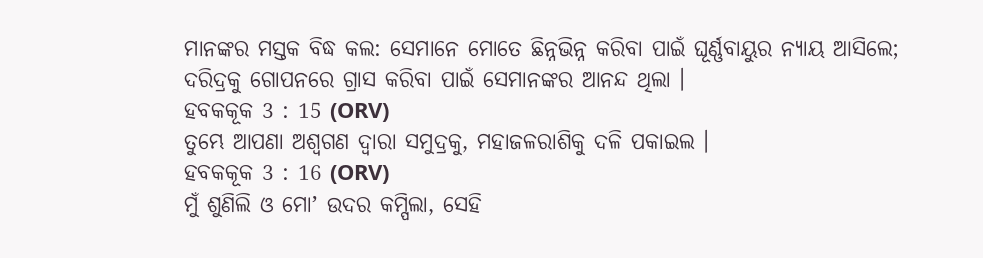ମାନଙ୍କର ମସ୍ତକ ବିଦ୍ଧ କଲ: ସେମାନେ ମୋତେ ଛିନ୍ନଭିନ୍ନ କରିବା ପାଇଁ ଘୂର୍ଣ୍ଣବାୟୁର ନ୍ୟାୟ ଆସିଲେ; ଦରିଦ୍ରକୁ ଗୋପନରେ ଗ୍ରାସ କରିବା ପାଇଁ ସେମାନଙ୍କର ଆନନ୍ଦ ଥିଲା ।
ହବକକୂକ 3 : 15 (ORV)
ତୁମ୍ଭେ ଆପଣା ଅଶ୍ଵଗଣ ଦ୍ଵାରା ସମୁଦ୍ରକୁ, ମହାଜଳରାଶିକୁ ଦଳି ପକାଇଲ ।
ହବକକୂକ 3 : 16 (ORV)
ମୁଁ ଶୁଣିଲି ଓ ମୋʼ ଉଦର କମ୍ପିଲା, ସେହି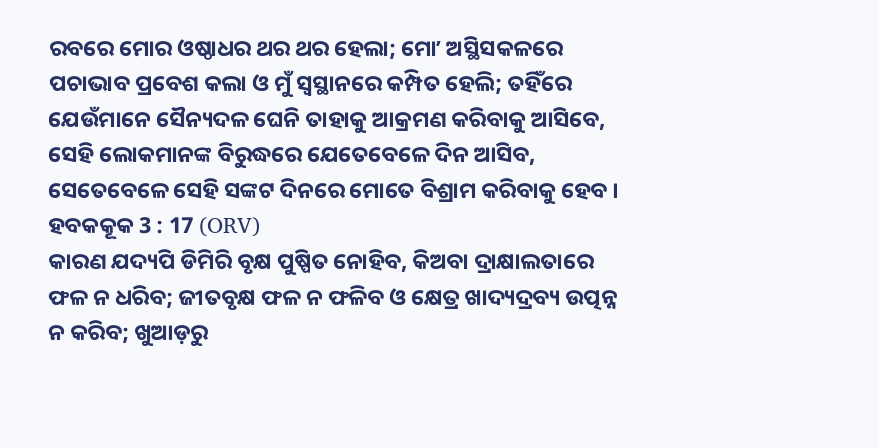ରବରେ ମୋର ଓଷ୍ଠାଧର ଥର ଥର ହେଲା; ମୋʼ ଅସ୍ଥିସକଳରେ ପଚାଭାବ ପ୍ରବେଶ କଲା ଓ ମୁଁ ସ୍ଵସ୍ଥାନରେ କମ୍ପିତ ହେଲି; ତହିଁରେ ଯେଉଁମାନେ ସୈନ୍ୟଦଳ ଘେନି ତାହାକୁ ଆକ୍ରମଣ କରିବାକୁ ଆସିବେ, ସେହି ଲୋକମାନଙ୍କ ବିରୁଦ୍ଧରେ ଯେତେବେଳେ ଦିନ ଆସିବ, ସେତେବେଳେ ସେହି ସଙ୍କଟ ଦିନରେ ମୋତେ ବିଶ୍ରାମ କରିବାକୁ ହେବ ।
ହବକକୂକ 3 : 17 (ORV)
କାରଣ ଯଦ୍ୟପି ଡିମିରି ବୃକ୍ଷ ପୁଷ୍ପିତ ନୋହିବ, କିଅବା ଦ୍ରାକ୍ଷାଲତାରେ ଫଳ ନ ଧରିବ; ଜୀତବୃକ୍ଷ ଫଳ ନ ଫଳିବ ଓ କ୍ଷେତ୍ର ଖାଦ୍ୟଦ୍ରବ୍ୟ ଉତ୍ପନ୍ନ ନ କରିବ; ଖୁଆଡ଼ରୁ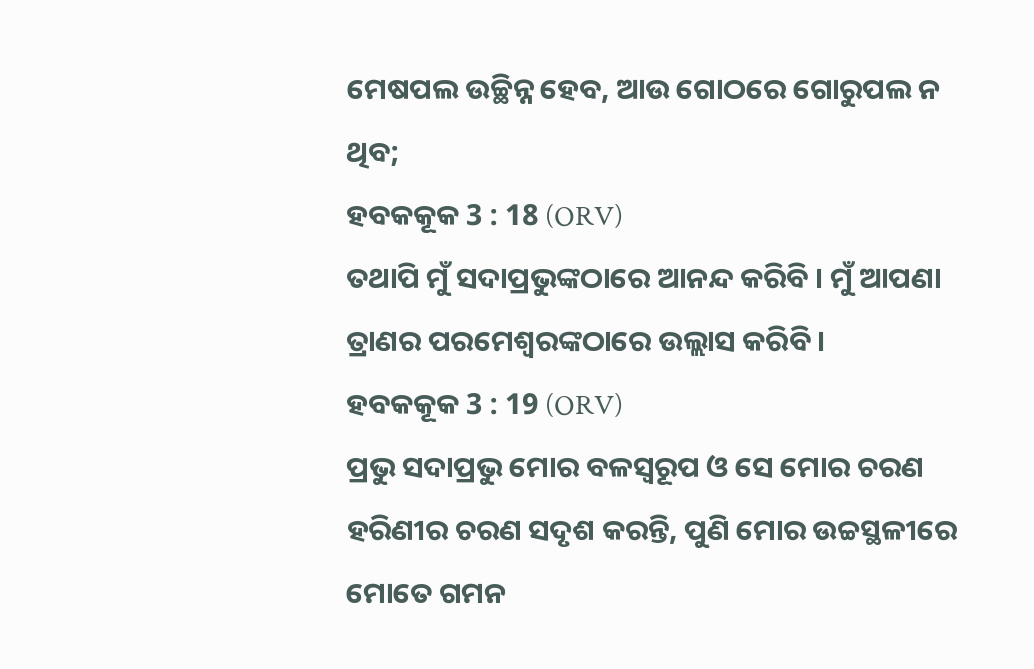ମେଷପଲ ଉଚ୍ଛିନ୍ନ ହେବ, ଆଉ ଗୋଠରେ ଗୋରୁପଲ ନ ଥିବ;
ହବକକୂକ 3 : 18 (ORV)
ତଥାପି ମୁଁ ସଦାପ୍ରଭୁଙ୍କଠାରେ ଆନନ୍ଦ କରିବି । ମୁଁ ଆପଣା ତ୍ରାଣର ପରମେଶ୍ଵରଙ୍କଠାରେ ଉଲ୍ଲାସ କରିବି ।
ହବକକୂକ 3 : 19 (ORV)
ପ୍ରଭୁ ସଦାପ୍ରଭୁ ମୋର ବଳସ୍ଵରୂପ ଓ ସେ ମୋର ଚରଣ ହରିଣୀର ଚରଣ ସଦୃଶ କରନ୍ତି, ପୁଣି ମୋର ଉଚ୍ଚସ୍ଥଳୀରେ ମୋତେ ଗମନ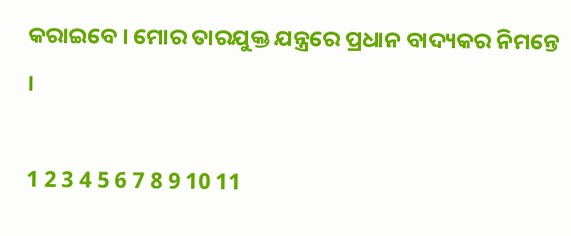କରାଇବେ । ମୋର ତାରଯୁକ୍ତ ଯନ୍ତ୍ରରେ ପ୍ରଧାନ ବାଦ୍ୟକର ନିମନ୍ତେ ।

1 2 3 4 5 6 7 8 9 10 11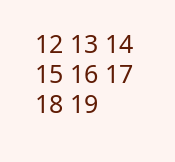12 13 14 15 16 17 18 19